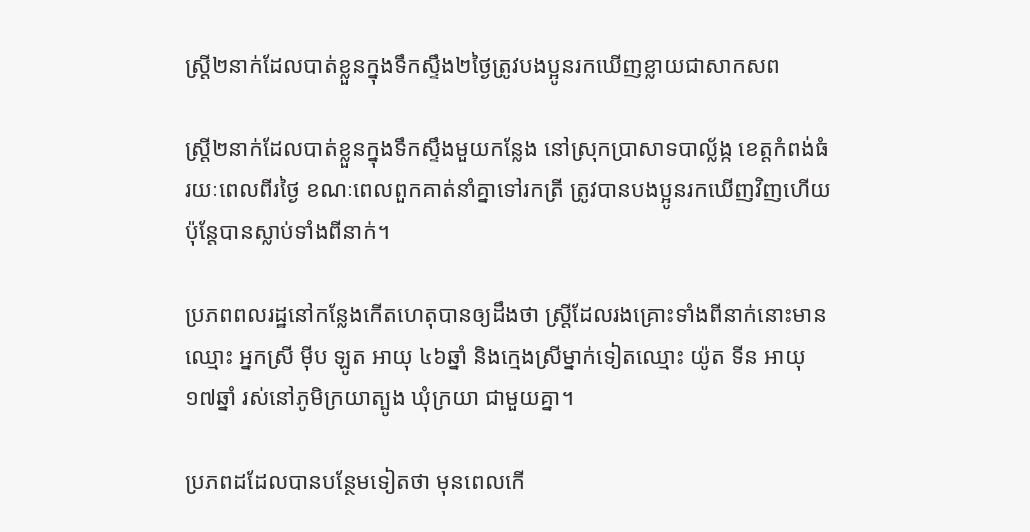ស្ត្រី២នាក់ដែលបាត់ខ្លួនក្នុងទឹកស្ទឹង២ថ្ងៃត្រូវបងប្អូនរកឃើញខ្លាយជាសាកសព

ស្ត្រី២នាក់ដែលបាត់ខ្លួនក្នុងទឹកស្ទឹងមួយកន្លែង នៅស្រុកប្រាសាទបាល្ល័ង្ក ខេត្តកំពង់ធំ រយៈពេលពីរថ្ងៃ ខណៈពេលពួកគាត់នាំគ្នាទៅរកត្រី ត្រូវបានបងប្អូនរកឃើញវិញហើយ ប៉ុន្តែបានស្លាប់ទាំងពីនាក់។

ប្រភពពលរដ្ឋនៅកន្លែងកើតហេតុបានឲ្យដឹងថា ស្ត្រីដែលរងគ្រោះទាំងពីនាក់នោះមានឈ្មោះ អ្នកស្រី ម៉ីប ឡូត អាយុ ៤៦ឆ្នាំ និងក្មេងស្រីម្នាក់ទៀតឈ្មោះ យ៉ូត ទីន អាយុ ១៧ឆ្នាំ រស់នៅភូមិក្រយាត្បូង ឃុំក្រយា ជាមួយគ្នា។

ប្រភពដដែលបានបន្ថែមទៀតថា មុនពេលកើ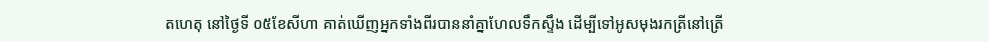តហេតុ នៅថ្ងៃទី ០៥ខែសីហា គាត់ឃើញអ្នកទាំងពីរបាននាំគ្នាហែលទឹកស្ទឹង ដើម្បីទៅអូសមុងរកត្រីនៅត្រើ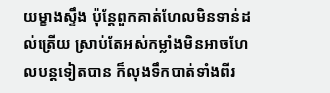យម្ខាងស្ទឹង ប៉ុន្តែពួកគាត់ហែលមិនទាន់ដល់ត្រើយ ស្រាប់តែអស់កម្លាំងមិនអាចហែលបន្តទៀតបាន ក៏លុងទឹកបាត់ទាំងពីរ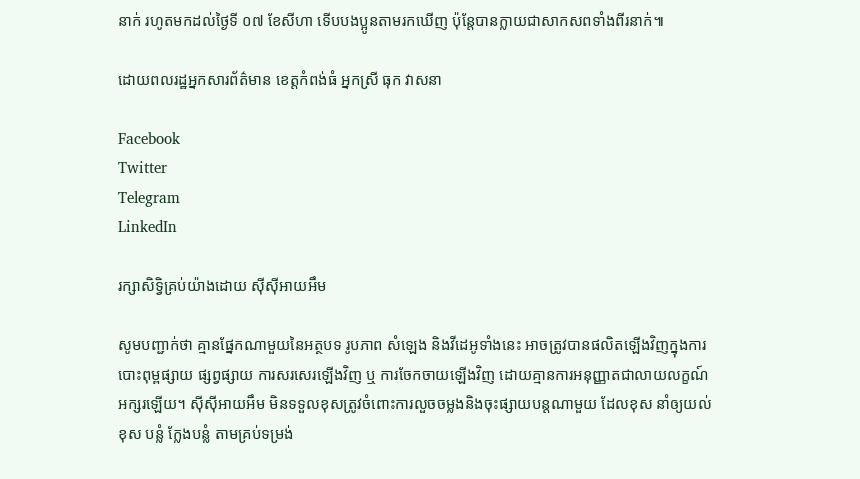នាក់ រហូតមកដល់ថ្ងៃទី ០៧ ខែសីហា ទើបបងប្អូនតាមរកឃើញ ប៉ុន្តែបានក្លាយជាសាកសពទាំងពីរនាក់៕

ដោយពលរដ្ឋអ្នកសារព័ត៌មាន ខេត្តកំពង់ធំ អ្នកស្រី ធុក វាសនា

Facebook
Twitter
Telegram
LinkedIn

រក្សាសិទ្វិគ្រប់យ៉ាងដោយ ស៊ីស៊ីអាយអឹម

សូមបញ្ជាក់ថា គ្មានផ្នែកណាមួយនៃអត្ថបទ រូបភាព សំឡេង និងវីដេអូទាំងនេះ អាចត្រូវបានផលិតឡើងវិញក្នុងការបោះពុម្ពផ្សាយ ផ្សព្វផ្សាយ ការសរសេរឡើងវិញ ឬ ការចែកចាយឡើងវិញ ដោយគ្មានការអនុញ្ញាតជាលាយលក្ខណ៍អក្សរឡើយ។ ស៊ីស៊ីអាយអឹម មិនទទួលខុសត្រូវចំពោះការលួចចម្លងនិងចុះផ្សាយបន្តណាមួយ ដែលខុស នាំឲ្យយល់ខុស បន្លំ ក្លែងបន្លំ តាមគ្រប់ទម្រង់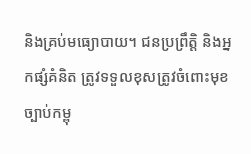និងគ្រប់មធ្យោបាយ។ ជនប្រព្រឹត្តិ និងអ្នកផ្សំគំនិត ត្រូវទទួលខុសត្រូវចំពោះមុខច្បាប់កម្ពុ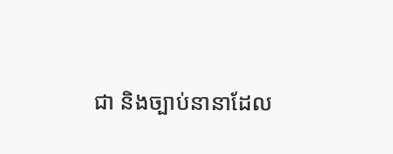ជា និងច្បាប់នានាដែល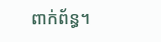ពាក់ព័ន្ធ។